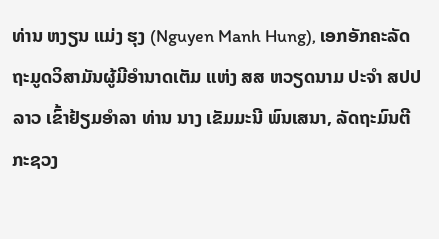ທ່ານ ຫງຽນ ແມ່ງ ຮຸງ (Nguyen Manh Hung), ເອກອັກຄະລັດຖະມູດວິສາມັນຜູ້ມີອໍານາດເຕັມ ແຫ່ງ ສສ ຫວຽດນາມ ປະຈຳ ສປປ ລາວ ເຂົ້າຢ້ຽມອໍາລາ ທ່ານ ນາງ ເຂັມມະນີ ພົນເສນາ, ລັດຖະມົນຕີກະຊວງ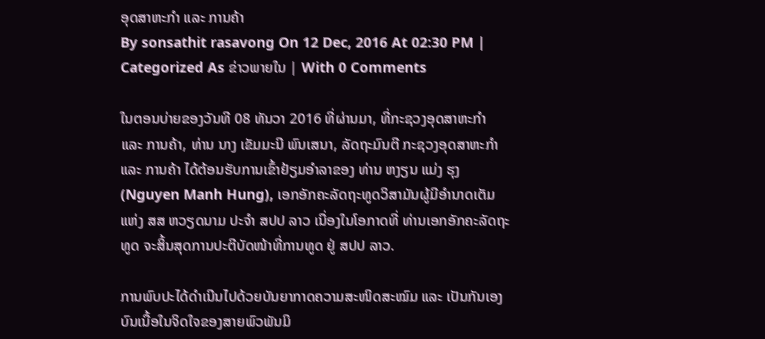ອຸດສາຫະກຳ ແລະ ການຄ້າ
By sonsathit rasavong On 12 Dec, 2016 At 02:30 PM | Categorized As ຂ່າວພາຍໃນ | With 0 Comments

ໃນຕອນບ່າຍຂອງວັນທີ 08 ທັນວາ 2016 ທີ່ຜ່ານມາ, ທີ່ກະຊວງອຸດສາຫະກຳ ແລະ ການຄ້າ, ທ່ານ ນາງ ເຂັມມະນີ ພົນເສນາ, ລັດຖະມົນຕີ ກະຊວງອຸດສາຫະກຳ ແລະ ການຄ້າ ໄດ້ຕ້ອນຮັບການເຂົ້າຢ້ຽມອໍາລາຂອງ ທ່ານ ຫງຽນ ແມ່ງ ຮຸງ (Nguyen Manh Hung), ເອກອັກຄະລັດຖະທູດວິສາມັນຜູ້ມີອຳນາດເຕັມ ແຫ່ງ ສສ ຫວຽດນາມ ປະຈໍາ ສປປ ລາວ ເນື່ອງໃນໂອກາດທີ່ ທ່ານເອກອັກຄະລັດຖະທູດ ຈະສິ້ນສຸດການປະຕີບັດໜ້າທີ່ການທູດ ຢູ່ ສປປ ລາວ.

ການພົບປະໄດ້ດຳເນີນໄປດ້ວຍບັນຍາກາດຄວາມສະໜິດສະໝົມ ແລະ ເປັນກັນເອງ ບົນເນື້ອໃນຈິດໃຈຂອງສາຍພົວພັນມິ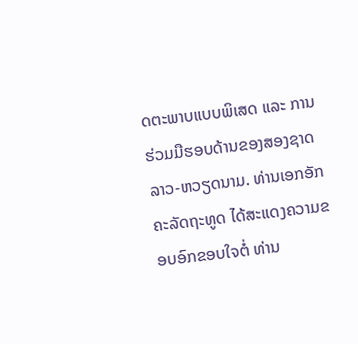ດຕະພາບແບບພິເສດ ແລະ ການຮ່ວມມືຮອບດ້ານຂອງສອງຊາດ ລາວ-ຫວຽດນາມ. ທ່ານເອກອັກຄະລັດຖະທູດ ໄດ້ສະແດງຄວາມຂອບອົກຂອບໃຈຕໍ່ ທ່ານ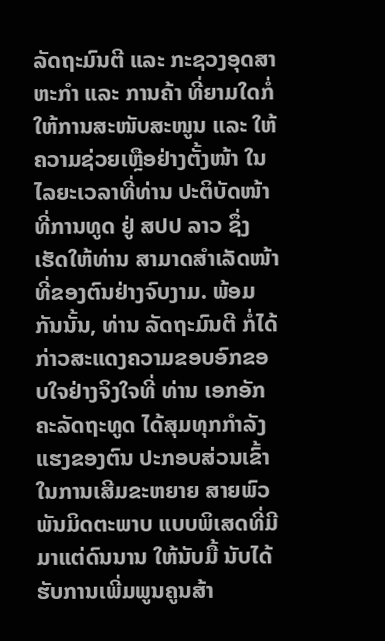ລັດຖະມົນຕີ ແລະ ກະຊວງອຸດສາຫະກໍາ ແລະ ການຄ້າ ທີ່ຍາມໃດກໍ່ໃຫ້ການສະໜັບສະໜູນ ແລະ ໃຫ້ຄວາມຊ່ວຍເຫຼືອຢ່າງຕັ້ງໜ້າ ໃນໄລຍະເວລາທີ່ທ່ານ ປະຕິບັດໜ້າທີ່ການທູດ ຢູ່ ສປປ ລາວ ຊຶ່ງເຮັດໃຫ້ທ່ານ ສາມາດສຳເລັດໜ້າທີ່ຂອງຕົນຢ່າງຈົບງາມ. ພ້ອມກັນນັ້ນ, ທ່ານ ລັດຖະມົນຕີ ກໍ່ໄດ້ກ່າວສະແດງຄວາມຂອບອົກຂອບໃຈຢ່າງຈິງໃຈທີ່ ທ່ານ ເອກອັກຄະລັດຖະທູດ ໄດ້ສຸມທຸກກຳລັງແຮງຂອງຕົນ ປະກອບສ່ວນເຂົ້າໃນການເສີມຂະຫຍາຍ ສາຍພົວພັນມິດຕະພາບ ແບບພິເສດທີ່ມີມາແຕ່ດົນນານ ໃຫ້ນັບມື້ ນັບໄດ້ຮັບການເພີ່ມພູນຄູນສ້າ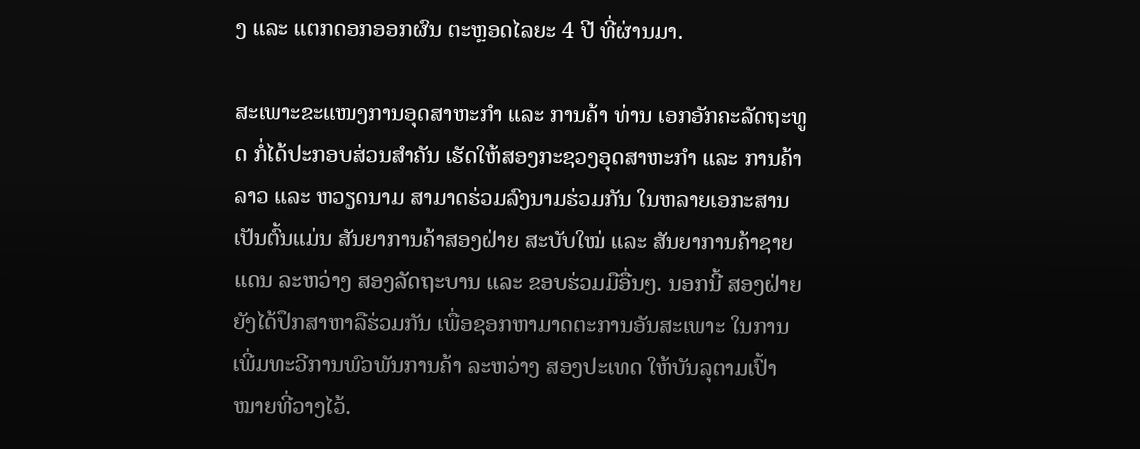ງ ແລະ ແຕກດອກອອກຜົນ ຕະຫຼອດໄລຍະ 4 ປີ ທີ່ຜ່ານມາ.

ສະເພາະຂະແໜງການອຸດສາຫະກຳ ແລະ ການຄ້າ ທ່ານ ເອກອັກຄະລັດຖະທູດ ກໍ່ໄດ້ປະກອບສ່ວນສຳຄັນ ເຮັດໃຫ້ສອງກະຊວງອຸດສາຫະກຳ ແລະ ການຄ້າ ລາວ ແລະ ຫວຽດນາມ ສາມາດຮ່ວມລົງນາມຮ່ວມກັນ ໃນຫລາຍເອກະສານ ເປັນຕົ້ນແມ່ນ ສັນຍາການຄ້າສອງຝ່າຍ ສະບັບໃໝ່ ແລະ ສັນຍາການຄ້າຊາຍແດນ ລະຫວ່າງ ສອງລັດຖະບານ ແລະ ຂອບຮ່ວມມືອື່ນໆ. ນອກນີ້ ສອງຝ່າຍ ຍັງໄດ້ປຶກສາຫາລືຮ່ວມກັນ ເພື່ອຊອກຫາມາດຕະການອັນສະເພາະ ໃນການເພີ່ມທະວີການພົວພັນການຄ້າ ລະຫວ່າງ ສອງປະເທດ ໃຫ້ບັນລຸຕາມເປົ້າໝາຍທີ່ວາງໄວ້.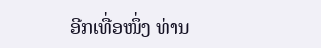ອີກເທື່ອໜຶ່ງ ທ່ານ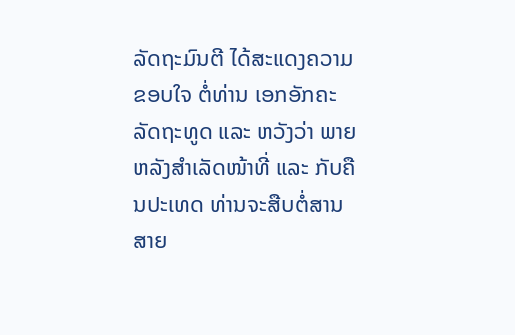ລັດຖະມົນຕີ ໄດ້ສະແດງຄວາມຂອບໃຈ ຕໍ່ທ່ານ ເອກອັກຄະລັດຖະທູດ ແລະ ຫວັງວ່າ ພາຍຫລັງສຳເລັດໜ້າທີ່ ແລະ ກັບຄືນປະເທດ ທ່ານຈະສືບຕໍ່ສານສາຍ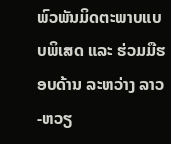ພົວພັນມິດຕະພາບແບບພິເສດ ແລະ ຮ່ວມມືຮອບດ້ານ ລະຫວ່າງ ລາວ-ຫວຽ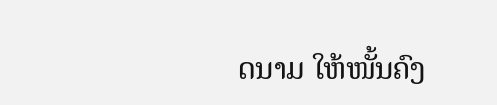ດນາມ ໃຫ້ໜັ້ນຄົງ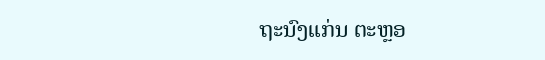ຖະນົງແກ່ນ ຕະຫຼອ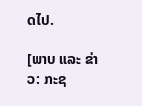ດໄປ.

[ພາບ ແລະ ຂ່າວ: ກະຊ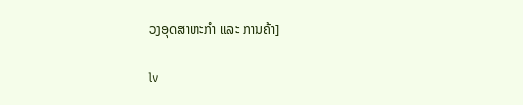ວງອຸດສາຫະກຳ ແລະ ການຄ້າ]

lv